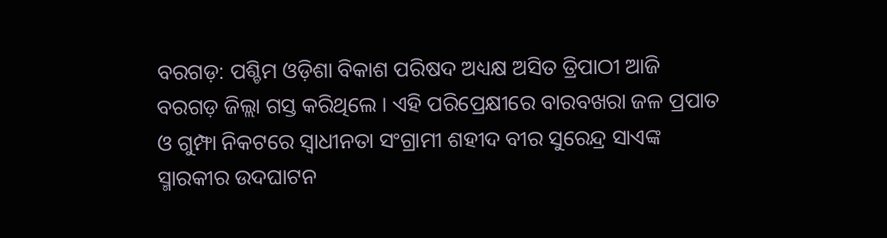ବରଗଡ଼: ପଶ୍ଚିମ ଓଡ଼ିଶା ବିକାଶ ପରିଷଦ ଅଧ୍ୟକ୍ଷ ଅସିତ ତ୍ରିପାଠୀ ଆଜି ବରଗଡ଼ ଜିଲ୍ଲା ଗସ୍ତ କରିଥିଲେ । ଏହି ପରିପ୍ରେକ୍ଷୀରେ ବାରବଖରା ଜଳ ପ୍ରପାତ ଓ ଗୁମ୍ଫା ନିକଟରେ ସ୍ବାଧୀନତା ସଂଗ୍ରାମୀ ଶହୀଦ ବୀର ସୁରେନ୍ଦ୍ର ସାଏଙ୍କ ସ୍ମାରକୀର ଉଦଘାଟନ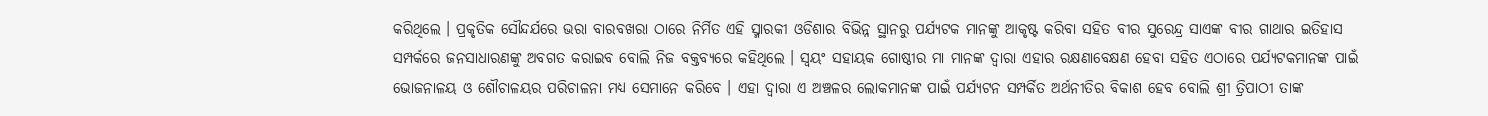କରିଥିଲେ । ପ୍ରକୃତିକ ସୌନ୍ଦର୍ଯରେ ଭରା ବାରବଖରା ଠାରେ ନିର୍ମିତ ଏହି ସ୍ମାରକୀ ଓଡିଶାର ବିଭିନ୍ନ ସ୍ଥାନରୁ ପର୍ଯ୍ୟଟକ ମାନଙ୍କୁ ଆକୃଷ୍ଟ କରିବା ସହିତ ବୀର ସୁରେନ୍ଦ୍ର ସାଏଙ୍କ ବୀର ଗାଥାର ଇତିହାସ ସମ୍ପର୍କରେ ଜନସାଧାରଣଙ୍କୁ ଅବଗତ କରାଇବ ବୋଲି ନିଜ ବକ୍ତବ୍ୟରେ କହିଥିଲେ । ସ୍ବୟଂ ସହାୟକ ଗୋଷ୍ଠୀର ମା ମାନଙ୍କ ଦ୍ବାରା ଏହାର ରକ୍ଷଣାବେକ୍ଷଣ ହେବା ସହିତ ଏଠାରେ ପର୍ଯ୍ୟଟକମାନଙ୍କ ପାଇଁ ଭୋଜନାଳୟ ଓ ଶୌଚାଳୟର ପରିଚାଳନା ମଧ୍ୟ ସେମାନେ କରିବେ । ଏହା ଦ୍ବାରା ଏ ଅଞ୍ଚଳର ଲୋକମାନଙ୍କ ପାଇଁ ପର୍ଯ୍ୟଟନ ସମ୍ପର୍କିତ ଅର୍ଥନୀତିର ବିକାଶ ହେବ ବୋଲି ଶ୍ରୀ ତ୍ରିପାଠୀ ତାଙ୍କ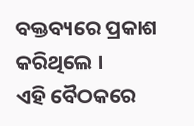ବକ୍ତବ୍ୟରେ ପ୍ରକାଶ କରିଥିଲେ ।
ଏହି ବୈଠକରେ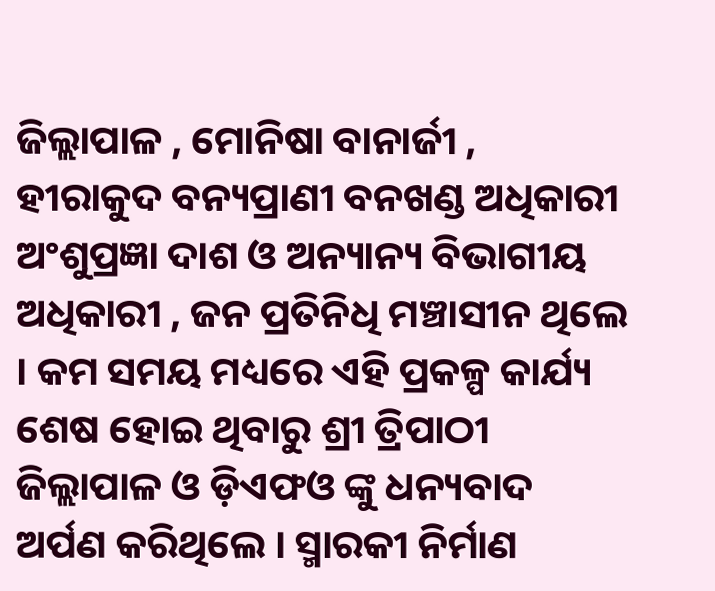ଜିଲ୍ଲାପାଳ , ମୋନିଷା ବାନାର୍ଜୀ , ହୀରାକୁଦ ବନ୍ୟପ୍ରାଣୀ ବନଖଣ୍ଡ ଅଧିକାରୀ ଅଂଶୁପ୍ରଜ୍ଞା ଦାଶ ଓ ଅନ୍ୟାନ୍ୟ ବିଭାଗୀୟ ଅଧିକାରୀ , ଜନ ପ୍ରତିନିଧି ମଞ୍ଚାସୀନ ଥିଲେ । କମ ସମୟ ମଧ୍ୟରେ ଏହି ପ୍ରକଳ୍ପ କାର୍ଯ୍ୟ ଶେଷ ହୋଇ ଥିବାରୁ ଶ୍ରୀ ତ୍ରିପାଠୀ ଜିଲ୍ଲାପାଳ ଓ ଡ଼ିଏଫଓ ଙ୍କୁ ଧନ୍ୟବାଦ ଅର୍ପଣ କରିଥିଲେ । ସ୍ମାରକୀ ନିର୍ମାଣ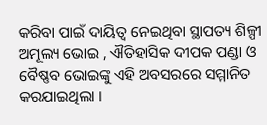କରିବା ପାଇଁ ଦାୟିତ୍ବ ନେଇଥିବା ସ୍ଥାପତ୍ୟ ଶିଳ୍ପୀ ଅମୂଲ୍ୟ ଭୋଇ , ଐତିହାସିକ ଦୀପକ ପଣ୍ଡା ଓ ବୈଷ୍ଣବ ଭୋଇଙ୍କୁ ଏହି ଅବସରରେ ସମ୍ମାନିତ କରଯାଇଥିଲା ।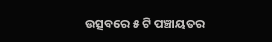ଉତ୍ସବରେ ୫ ଟି ପଞ୍ଚାୟତର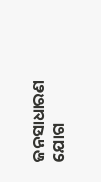ଜନସାଧାରଣ ଯୋଗ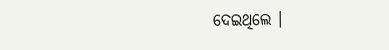ଦେଇଥିଲେ ।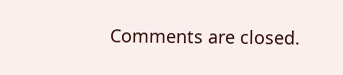Comments are closed.